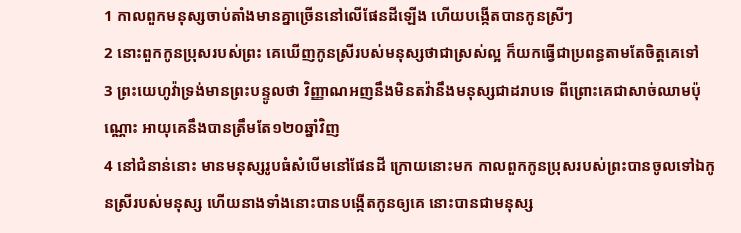1 កាលពួកមនុស្សចាប់តាំងមានគ្នាច្រើននៅលើផែនដីឡើង ហើយបង្កើតបានកូនស្រីៗ
2 នោះពួកកូនប្រុសរបស់ព្រះ គេឃើញកូនស្រីរបស់មនុស្សថាជាស្រស់ល្អ ក៏យកធ្វើជាប្រពន្ធតាមតែចិត្តគេទៅ
3 ព្រះយេហូវ៉ាទ្រង់មានព្រះបន្ទូលថា វិញ្ញាណអញនឹងមិនតវ៉ានឹងមនុស្សជាដរាបទេ ពីព្រោះគេជាសាច់ឈាមប៉ុណ្ណោះ អាយុគេនឹងបានត្រឹមតែ១២០ឆ្នាំវិញ
4 នៅជំនាន់នោះ មានមនុស្សរូបធំសំបើមនៅផែនដី ក្រោយនោះមក កាលពួកកូនប្រុសរបស់ព្រះបានចូលទៅឯកូនស្រីរបស់មនុស្ស ហើយនាងទាំងនោះបានបង្កើតកូនឲ្យគេ នោះបានជាមនុស្ស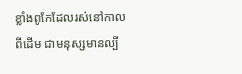ខ្លាំងពូកែដែលរស់នៅកាលពីដើម ជាមនុស្សមានល្បី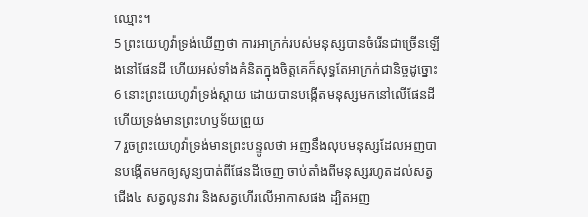ឈ្មោះ។
5 ព្រះយេហូវ៉ាទ្រង់ឃើញថា ការអាក្រក់របស់មនុស្សបានចំរើនជាច្រើនឡើងនៅផែនដី ហើយអស់ទាំងគំនិតក្នុងចិត្តគេក៏សុទ្ធតែអាក្រក់ជានិច្ចដូច្នោះ
6 នោះព្រះយេហូវ៉ាទ្រង់ស្តាយ ដោយបានបង្កើតមនុស្សមកនៅលើផែនដី ហើយទ្រង់មានព្រះហឫទ័យព្រួយ
7 រួចព្រះយេហូវ៉ាទ្រង់មានព្រះបន្ទូលថា អញនឹងលុបមនុស្សដែលអញបានបង្កើតមកឲ្យសូន្យបាត់ពីផែនដីចេញ ចាប់តាំងពីមនុស្សរហូតដល់សត្វជើង៤ សត្វលូនវារ និងសត្វហើរលើអាកាសផង ដ្បិតអញ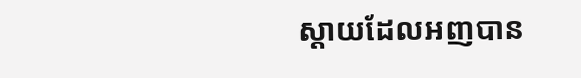ស្តាយដែលអញបាន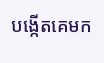បង្កើតគេមក